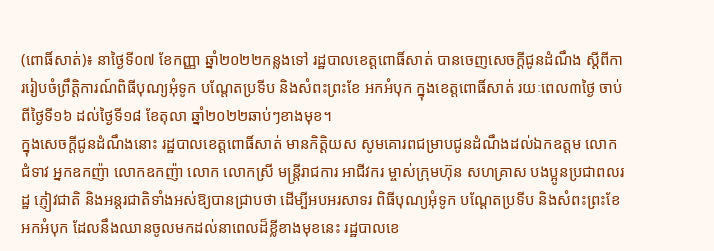(ពោធិ៍សាត់)៖ នាថ្ងៃទី០៧ ខែកញ្ញា ឆ្នាំ២០២២កន្លងទៅ រដ្ឋបាលខេត្តពោធិ៍សាត់ បានចេញសេចក្តីជូនដំណឹង ស្តីពីការរៀបចំព្រឹត្តិការណ៍ពិធីបុណ្យអុំទូក បណ្តែតប្រទីប និងសំពះព្រះខែ អកអំបុក ក្នុងខេត្តពោធិ៍សាត់ រយៈពេល៣ថ្ងៃ ចាប់ពីថ្ងៃទី១៦ ដល់ថ្ងៃទី១៨ ខែតុលា ឆ្នាំ២០២២ឆាប់ៗខាងមុខ។
ក្នុងសេចក្តីជូនដំណឹងនោះ រដ្ឋបាលខេត្តពោធិ៍សាត់ មានកិត្តិយស សូមគោរពជម្រាបជូនដំណឹងដល់ឯកឧត្តម លោកជំទាវ អ្នកឧកញ៉ា លោកឧកញ៉ា លោក លោកស្រី មន្ត្រីរាជការ អាជីវករ ម្ចាស់ក្រុមហ៊ុន សហគ្រាស បងប្អូនប្រជាពលរដ្ឋ ភ្ញៀវជាតិ និងអន្តរជាតិទាំងអស់ឱ្យបានជ្រាបថា ដើម្បីអបអរសាទរ ពិធីបុណ្យអុំទូក បណ្តែតប្រទីប និងសំពះព្រះខែ អកអំបុក ដែលនឹងឈានចូលមកដល់នាពេលដ៏ខ្លីខាងមុខនេះ រដ្ឋបាលខេ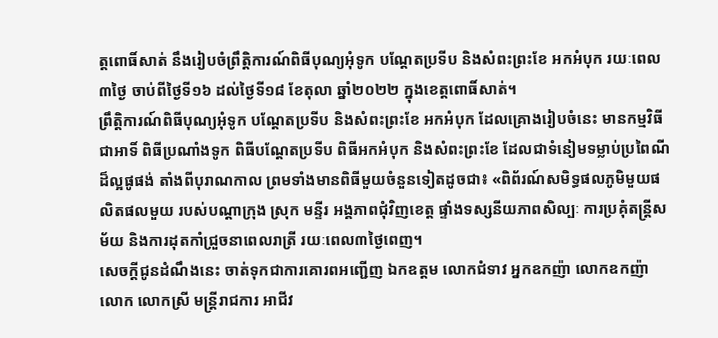ត្តពោធិ៍សាត់ នឹងរៀបចំព្រឹត្តិការណ៍ពិធីបុណ្យអុំទូក បណ្តែតប្រទីប និងសំពះព្រះខែ អកអំបុក រយៈពេល៣ថ្ងៃ ចាប់ពីថ្ងៃទី១៦ ដល់ថ្ងៃទី១៨ ខែតុលា ឆ្នាំ២០២២ ក្នុងខេត្តពោធិ៍សាត់។
ព្រឹត្តិការណ៍ពិធីបុណ្យអុំទូក បណ្តែតប្រទីប និងសំពះព្រះខែ អកអំបុក ដែលគ្រោងរៀបចំនេះ មានកម្មវិធីជាអាទិ៍ ពិធីប្រណាំងទូក ពិធីបណ្តែតប្រទីប ពិធីអកអំបុក និងសំពះព្រះខែ ដែលជាទំនៀមទម្លាប់ប្រពៃណីដ៏ល្អផូផង់ តាំងពីបុរាណកាល ព្រមទាំងមានពិធីមួយចំនួនទៀតដូចជា៖ «ពិព័រណ៍សមិទ្ធផលភូមិមួយផលិតផលមួយ របស់បណ្តាក្រុង ស្រុក មន្ទីរ អង្គភាពជុំវិញខេត្ត ផ្ទាំងទស្សនីយភាពសិល្បៈ ការប្រគុំតន្ត្រីសម័យ និងការដុតកាំជ្រួចនាពេលរាត្រី រយៈពេល៣ថ្ងៃពេញ។
សេចក្តីជូនដំណឹងនេះ ចាត់ទុកជាការគោរពអញ្ជើញ ឯកឧត្តម លោកជំទាវ អ្នកឧកញ៉ា លោកឧកញ៉ា លោក លោកស្រី មន្ត្រីរាជការ អាជីវ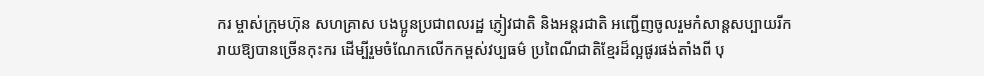ករ ម្ចាស់ក្រុមហ៊ុន សហគ្រាស បងប្អូនប្រជាពលរដ្ឋ ភ្ញៀវជាតិ និងអន្តរជាតិ អញ្ជើញចូលរួមកំសាន្តសប្បាយរីករាយឱ្យបានច្រើនកុះករ ដើម្បីរួមចំណែកលើកកម្ពស់វប្បធម៌ ប្រពៃណីជាតិខ្មែរដ៏ល្អផូរផង់តាំងពី បុ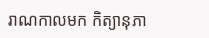រាណកាលមក កិត្យានុភា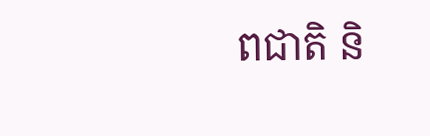ពជាតិ និ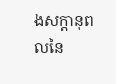ងសក្តានុពលនៃ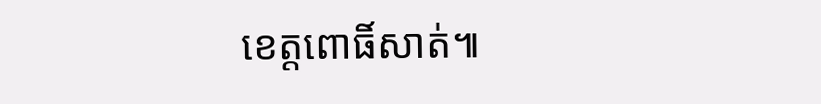ខេត្តពោធិ៍សាត់៕